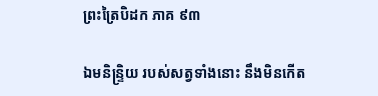ព្រះត្រៃបិដក ភាគ ៩៣

ឯមនិន្ទ្រិយ របស់សត្វទាំងនោះ នឹងមិនកើត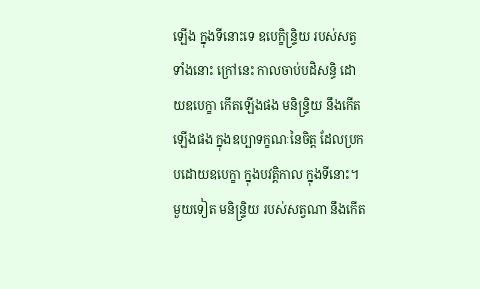ឡើង ក្នុងទីនោះទេ ឧបេក្ខិន្ទ្រិយ របស់សត្វទាំងនោះ ក្រៅនេះ កាលចាប់បដិសន្ធិ ដោយឧបេក្ខា កើតឡើងផង មនិន្ទ្រិយ នឹងកើតឡើងផង ក្នុងឧប្បាទក្ខណៈនៃចិត្ត ដែលប្រកបដោយឧបេក្ខា ក្នុងបវត្តិកាល ក្នុងទីនោះ។ មួយទៀត មនិន្ទ្រិយ របស់សត្វណា នឹងកើត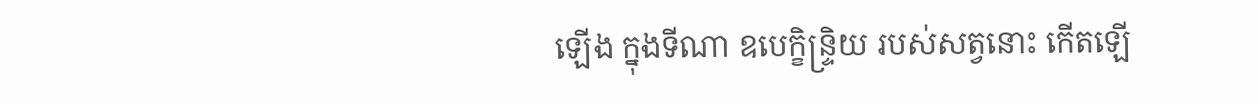ឡើង ក្នុងទីណា ឧបេក្ខិន្ទ្រិយ របស់សត្វនោះ កើតឡើ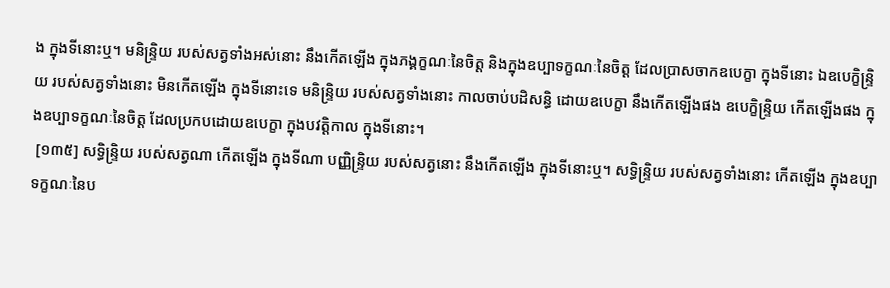ង ក្នុងទីនោះឬ។ មនិន្ទ្រិយ របស់សត្វទាំងអស់នោះ នឹងកើតឡើង ក្នុងភង្គក្ខណៈនៃចិត្ត និងក្នុងឧប្បាទក្ខណៈនៃចិត្ត ដែលប្រាសចាកឧបេក្ខា ក្នុងទីនោះ ឯឧបេក្ខិន្ទ្រិយ របស់សត្វទាំងនោះ មិនកើតឡើង ក្នុងទីនោះទេ មនិន្ទ្រិយ របស់សត្វទាំងនោះ កាលចាប់បដិសន្ធិ ដោយឧបេក្ខា នឹងកើតឡើងផង ឧបេក្ខិន្ទ្រិយ កើតឡើងផង ក្នុងឧប្បាទក្ខណៈនៃចិត្ត ដែលប្រកបដោយឧបេក្ខា ក្នុងបវត្តិកាល ក្នុងទីនោះ។
 [១៣៥] សទ្ធិន្ទ្រិយ របស់សត្វណា កើតឡើង ក្នុងទីណា បញ្ញិន្ទ្រិយ របស់សត្វនោះ នឹងកើតឡើង ក្នុងទីនោះឬ។ សទិ្ធន្ទ្រិយ របស់សត្វទាំងនោះ កើតឡើង ក្នុងឧប្បាទក្ខណៈនៃប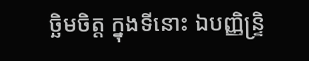ច្ឆិមចិត្ត ក្នុងទីនោះ ឯបញ្ញិន្ទ្រិ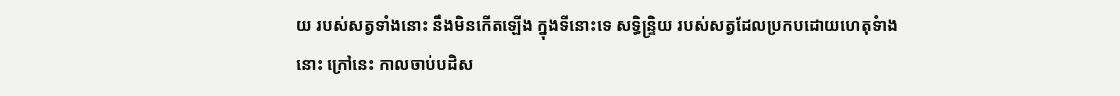យ របស់សត្វទាំងនោះ នឹងមិនកើតឡើង ក្នុងទីនោះទេ សទ្ធិន្ទ្រិយ របស់សត្វដែលប្រកបដោយហេតុទំាងនោះ ក្រៅនេះ កាលចាប់បដិស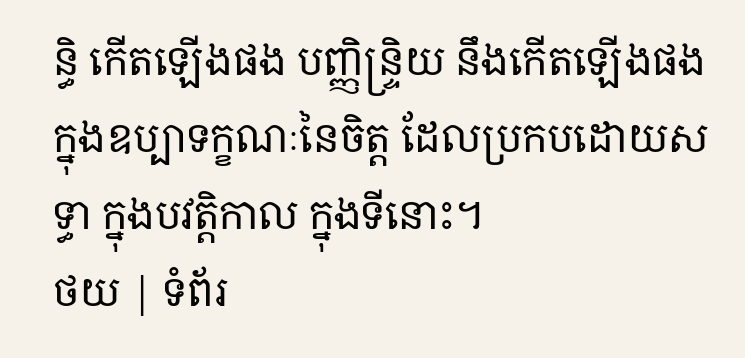ន្ធិ កើតឡើងផង បញ្ញិន្ទ្រិយ នឹងកើតឡើងផង ក្នុងឧប្បាទក្ខណៈនៃចិត្ត ដែលប្រកបដោយសទ្ធា ក្នុងបវត្តិកាល ក្នុងទីនោះ។
ថយ | ទំព័រ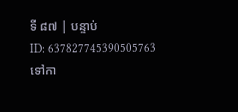ទី ៨៧ | បន្ទាប់
ID: 637827745390505763
ទៅកា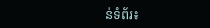ន់ទំព័រ៖